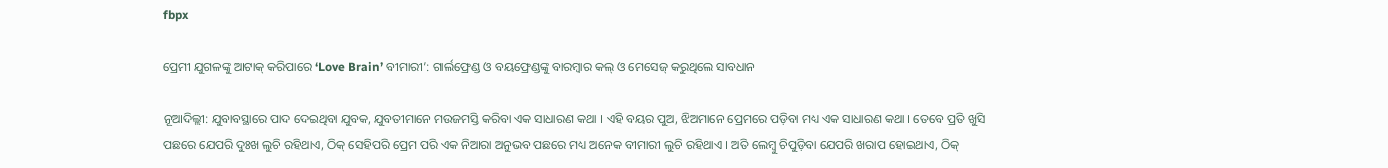fbpx

ପ୍ରେମୀ ଯୁଗଳଙ୍କୁ ଆଟାକ୍ କରିପାରେ ‘Love Brain’ ବୀମାରୀ’: ଗାର୍ଲଫ୍ରେଣ୍ଡ ଓ ବୟଫ୍ରେଣ୍ଡଙ୍କୁ ବାରମ୍ବାର କଲ୍ ଓ ମେସେଜ୍ କରୁଥିଲେ ସାବଧାନ

ନୂଆଦିଲ୍ଲୀ: ଯୁବାବସ୍ଥାରେ ପାଦ ଦେଇଥିବା ଯୁବକ, ଯୁବତୀମାନେ ମଉଜମସ୍ତି କରିବା ଏକ ସାଧାରଣ କଥା । ଏହି ବୟର ପୁଅ, ଝିଅମାନେ ପ୍ରେମରେ ପଡ଼ିବା ମଧ୍ୟ ଏକ ସାଧାରଣ କଥା । ତେବେ ପ୍ରତି ଖୁସି ପଛରେ ଯେପରି ଦୁଃଖ ଲୁଚି ରହିଥାଏ, ଠିକ୍ ସେହିପରି ପ୍ରେମ ପରି ଏକ ନିଆରା ଅନୁଭବ ପଛରେ ମଧ୍ୟ ଅନେକ ବୀମାରୀ ଲୁଚି ରହିଥାଏ । ଅତି ଲେମ୍ବୁ ଚିପୁଡ଼ିବା ଯେପରି ଖରାପ ହୋଇଥାଏ, ଠିକ୍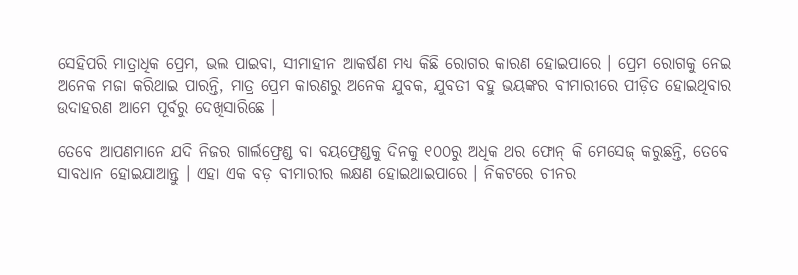ସେହିପରି ମାତ୍ରାଧିକ ପ୍ରେମ, ଭଲ ପାଇବା, ସୀମାହୀନ ଆକର୍ଷଣ ମଧ୍ୟ କିଛି ରୋଗର କାରଣ ହୋଇପାରେ । ପ୍ରେମ ରୋଗକୁ ନେଇ ଅନେକ ମଜା କରିଥାଇ ପାରନ୍ତି, ମାତ୍ର ପ୍ରେମ କାରଣରୁ ଅନେକ ଯୁବକ, ଯୁବତୀ ବହୁ ଭୟଙ୍କର ବୀମାରୀରେ ପୀଡ଼ିତ ହୋଇଥିବାର ଉଦାହରଣ ଆମେ ପୂର୍ବରୁ ଦେଖିସାରିଛେ ।

ତେବେ ଆପଣମାନେ ଯଦି ନିଜର ଗାର୍ଲଫ୍ରେଣ୍ଡ ବା ବୟଫ୍ରେଣ୍ଡକୁ ଦିନକୁ ୧୦୦ରୁ ଅଧିକ ଥର ଫୋନ୍ କି ମେସେଜ୍ କରୁଛନ୍ତି, ତେବେ ସାବଧାନ ହୋଇଯାଆନ୍ତୁ । ଏହା ଏକ ବଡ଼ ବୀମାରୀର ଲକ୍ଷଣ ହୋଇଥାଇପାରେ । ନିକଟରେ ଚୀନର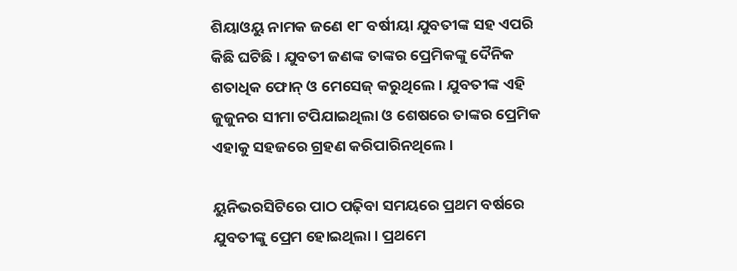ଶିୟାଓୟୁ ନାମକ ଜଣେ ୧୮ ବର୍ଷୀୟା ଯୁବତୀଙ୍କ ସହ ଏପରି କିଛି ଘଟିଛି । ଯୁବତୀ ଜଣଙ୍କ ତାଙ୍କର ପ୍ରେମିକଙ୍କୁ ଦୈନିକ ଶତାଧିକ ଫୋନ୍ ଓ ମେସେଜ୍ କରୁଥିଲେ । ଯୁବତୀଙ୍କ ଏହି ଜୁଜୁନର ସୀମା ଟପିଯାଇଥିଲା ଓ ଶେଷରେ ତାଙ୍କର ପ୍ରେମିକ ଏହାକୁ ସହଜରେ ଗ୍ରହଣ କରିପାରିନଥିଲେ ।

ୟୁନିଭରସିଟିରେ ପାଠ ପଢ଼ିବା ସମୟରେ ପ୍ରଥମ ବର୍ଷରେ ଯୁବତୀଙ୍କୁ ପ୍ରେମ ହୋଇଥିଲା । ପ୍ରଥମେ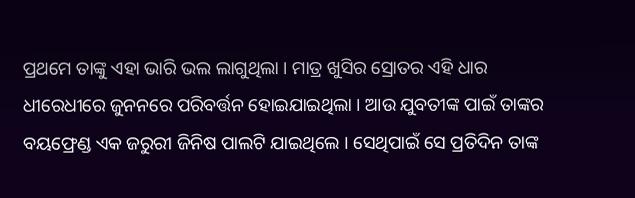ପ୍ରଥମେ ତାଙ୍କୁ ଏହା ଭାରି ଭଲ ଲାଗୁଥିଲା । ମାତ୍ର ଖୁସିର ସ୍ରୋତର ଏହି ଧାର ଧୀରେଧୀରେ ଜୁନନରେ ପରିବର୍ତ୍ତନ ହୋଇଯାଇଥିଲା । ଆଉ ଯୁବତୀଙ୍କ ପାଇଁ ତାଙ୍କର ବୟଫ୍ରେଣ୍ଡ ଏକ ଜରୁରୀ ଜିନିଷ ପାଲଟି ଯାଇଥିଲେ । ସେଥିପାଇଁ ସେ ପ୍ରତିଦିନ ତାଙ୍କ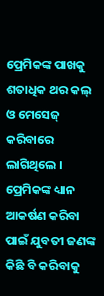ପ୍ରେମିକଙ୍କ ପାଖକୁ ଶତାଧିକ ଥର କଲ୍ ଓ ମେସେଜ୍ କରିବାରେ ଲାଗିଥିଲେ । ପ୍ରେମିକଙ୍କ ଧ୍ୟାନ ଆକର୍ଷଣ କରିବା ପାଇଁ ଯୁବତୀ ଜଣଙ୍କ କିଛି ବି କରିବାକୁ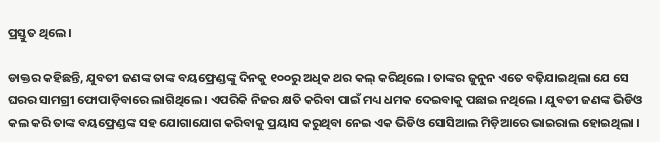ପ୍ରସ୍ତୁତ ଥିଲେ ।

ଡାକ୍ତର କହିଛନ୍ତି, ଯୁବତୀ ଜଣଙ୍କ ତାଙ୍କ ବୟଫ୍ରେଣ୍ଡଙ୍କୁ ଦିନକୁ ୧୦୦ରୁ ଅଧିକ ଥର କଲ୍ କରିଥିଲେ । ତାଙ୍କର ଜୁନୁନ ଏତେ ବଢ଼ିଯାଇଥିଲା ଯେ ସେ ଘରର ସାମଗ୍ରୀ ଫୋପାଡ଼ିବାରେ ଲାଗିଥିଲେ । ଏପରିକି ନିଜର କ୍ଷତି କରିବା ପାଇଁ ମଧ୍ୟ ଧମକ ଦେଇବାକୁ ପଛାଇ ନଥିଲେ । ଯୁବତୀ ଜଣଙ୍କ ଭିଡିଓ କଲ କରି ତାଙ୍କ ବୟଫ୍ରେଣ୍ଡଙ୍କ ସହ ଯୋଗାଯୋଗ କରିବାକୁ ପ୍ରୟାସ କରୁଥିବା ନେଇ ଏକ ଭିଡିଓ ସୋସିଆଲ ମିଡ଼ିଆରେ ଭାଇରାଲ ହୋଇଥିଲା ।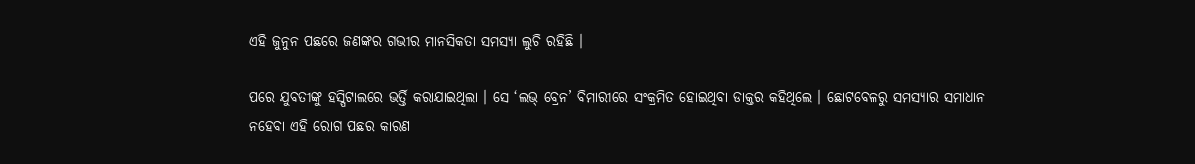ଏହି ଜୁନୁନ ପଛରେ ଜଣଙ୍କର ଗଭୀର ମାନସିକତା ସମସ୍ୟା ଲୁଚି ରହିଛି ।

ପରେ ଯୁବତୀଙ୍କୁ ହସ୍ପିଟାଲରେ ଭର୍ତ୍ତି କରାଯାଇଥିଲା । ସେ ‘ଲଭ୍ ବ୍ରେନ’ ବିମାରୀରେ ସଂକ୍ରମିତ ହୋଇଥିବା ଡାକ୍ତର କହିଥିଲେ । ଛୋଟବେଳରୁ ସମସ୍ୟାର ସମାଧାନ ନହେବା ଏହି ରୋଗ ପଛର କାରଣ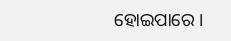ହୋଇପାରେ ।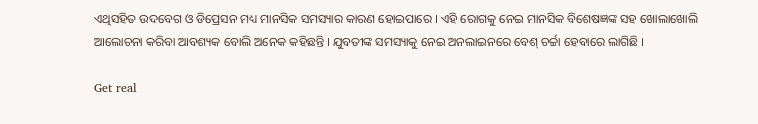ଏଥିସହିତ ଉଦବେଗ ଓ ଡିପ୍ରେସନ ମଧ୍ୟ ମାନସିକ ସମସ୍ୟାର କାରଣ ହୋଇପାରେ । ଏହି ରୋଗକୁ ନେଇ ମାନସିକ ବିଶେଷଜ୍ଞଙ୍କ ସହ ଖୋଲାଖୋଲି ଆଲୋଚନା କରିବା ଆବଶ୍ୟକ ବୋଲି ଅନେକ କହିଛନ୍ତି । ଯୁବତୀଙ୍କ ସମସ୍ୟାକୁ ନେଇ ଅନଲାଇନରେ ବେଶ୍ ଚର୍ଚ୍ଚା ହେବାରେ ଲାଗିଛି ।

Get real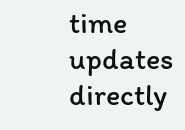time updates directly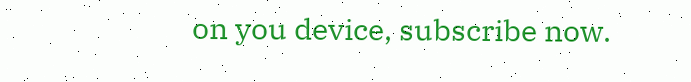on you device, subscribe now.